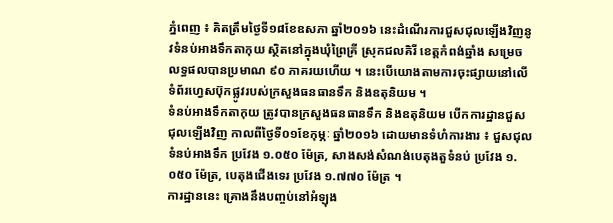ភ្នំពេញ ៖ គិតត្រឹមថ្ងៃទី១៨ខែឧសភា ឆ្នាំ២០១៦ នេះដំណើរការជួសជុលឡើងវិញនូវទំនប់អាងទឹកតាកុយ ស្ថិតនៅក្នុងឃុំព្រៃគ្រី ស្រុកជលគិរី ខេត្តកំពង់ឆ្នាំង សម្រេចលទ្ធផលបានប្រមាណ ៩០ ភាគរយហើយ ។ នេះបើយោងតាមការចុះផ្សាយនៅលើទំព័រហ្វេសប៊ុកផ្លូវរបស់ក្រសួងធនធានទឹក និងឧតុនិយម ។
ទំនប់អាងទឹកតាកុយ ត្រូវបានក្រសួងធនធានទឹក និងឧតុនិយម បើកការដ្ឋានជួសជុលឡើងវិញ កាលពីថ្ងៃទី០១ខែកុម្ភៈ ឆ្នាំ២០១៦ ដោយមានទំហំការងារ ៖ ជួសជុលទំនប់អាងទឹក ប្រវែង ១.០៥០ ម៉ែត្រ, សាងសង់សំណង់បេតុងតួទំនប់ ប្រវែង ១.០៥០ ម៉ែត្រ, បេតុងជើងទេរ ប្រវែង ១.៧៧០ ម៉ែត្រ ។
ការដ្ឋាននេះ គ្រោងនឹងបញ្ចប់នៅអំឡុង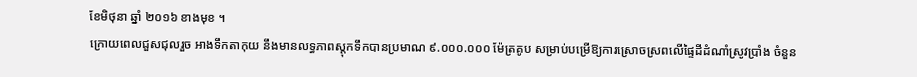ខែមិថុនា ឆ្នាំ ២០១៦ ខាងមុខ ។
ក្រោយពេលជួសជុលរួច អាងទឹកតាកុយ នឹងមានលទ្ធភាពស្តុកទឹកបានប្រមាណ ៩.០០០.០០០ ម៉ែត្រគូប សម្រាប់បម្រើឱ្យការស្រោចស្រពលើផ្ទៃដីដំណាំស្រូវប្រាំង ចំនួន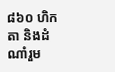៨៦០ ហិកតា និងដំណាំរួម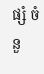ផ្សំ ចំនួ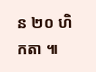ន ២០ ហិកតា ៕